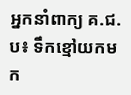អ្នកនាំពាក្យ គ.ជ.ប៖ ទឹកខ្មៅយកមក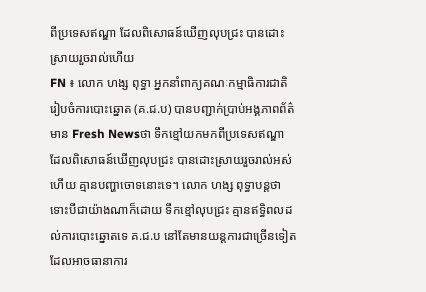ពីប្រទេសឥណ្ឌា ដែលពិសោធន៍ឃើញលុបជ្រះ បានដោះស្រាយរួចរាល់ហើយ
FN ៖ លោក ហង្ស ពុទ្ធា អ្នកនាំពាក្យគណៈកម្មាធិការជាតិរៀបចំការបោះឆ្នោត (គ.ជ.ប) បានបញ្ជាក់ប្រាប់អង្គភាពព័ត៌មាន Fresh Newsថា ទឹកខ្មៅយកមកពីប្រទេសឥណ្ឌា ដែលពិសោធន៍ឃើញលុបជ្រះ បានដោះស្រាយរួចរាល់អស់ហើយ គ្មានបញ្ហាចោទនោះទេ។ លោក ហង្ស ពុទ្ធាបន្តថា ទោះបីជាយ៉ាងណាក៏ដោយ ទឹកខ្មៅលុបជ្រះ គ្មានឥទ្ធិពលដល់ការបោះឆ្នោតទេ គ.ជ.ប នៅតែមានយន្តការជាច្រើនទៀត ដែលអាចធានាការ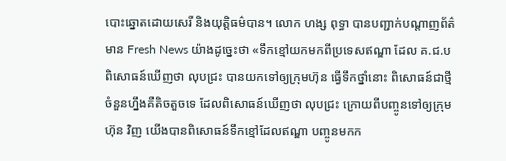បោះឆ្នោតដោយសេរី និងយុត្តិធម៌បាន។ លោក ហង្ស ពុទ្ធា បានបញ្ជាក់បណ្តាញព័ត៌មាន Fresh News យ៉ាងដូច្នេះថា «ទឹកខ្មៅយកមកពីប្រទេសឥណ្ឌា ដែល គ.ជ.ប ពិសោធន៍ឃើញថា លុបជ្រះ បានយកទៅឲ្យក្រុមហ៊ុន ធ្វើទឹកថ្នាំនោះ ពិសោធន៍ជាថ្មី ចំនួនហ្នឹងគឺតិចតួចទេ ដែលពិសោធន៍ឃើញថា លុបជ្រះ ក្រោយពីបញ្ចូនទៅឲ្យក្រុមហ៊ុន វិញ យើងបានពិសោធន៍ទឹកខ្មៅដែលឥណ្ឌា បញ្ចូនមកក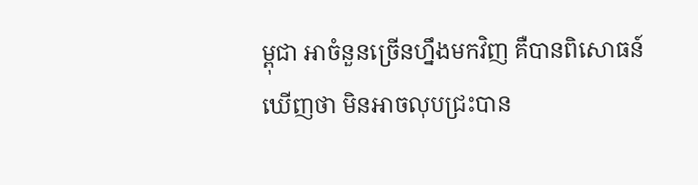ម្ពុជា អាចំនួនច្រើនហ្នឹងមកវិញ គឺបានពិសោធន៍ឃើញថា មិនអាចលុបជ្រះបាន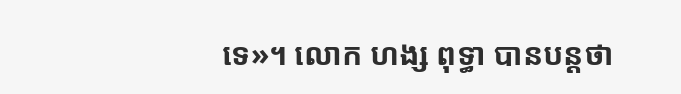ទេ»។ លោក ហង្ស ពុទ្ធា បានបន្តថា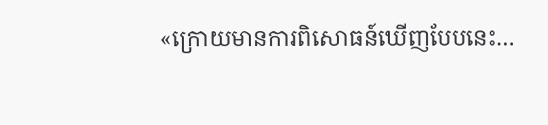«ក្រោយមានការពិសោធន៍ឃើញបែបនេះ…